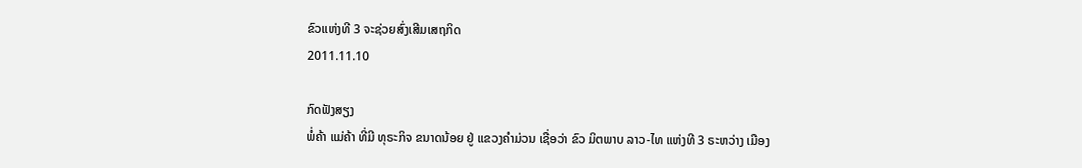ຂົວແຫ່ງທີ 3 ຈະຊ່ວຍສົ່ງເສີມເສຖກິດ
2011.11.10

ກົດຟັງສຽງ
ພໍ່ຄ້າ ແມ່ຄ້າ ທີ່ມີ ທຸຣະກິຈ ຂນາດນ້ອຍ ຢູ່ ແຂວງຄໍາມ່ວນ ເຊື່ອວ່າ ຂົວ ມິຕພາບ ລາວ-ໄທ ແຫ່ງທີ 3 ຣະຫວ່າງ ເມືອງ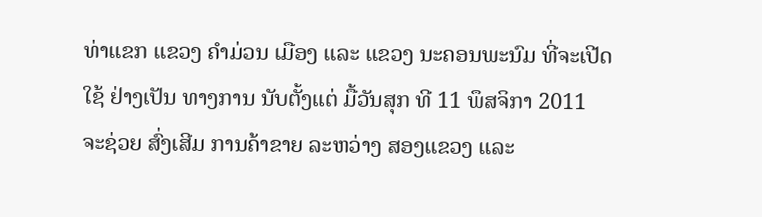ທ່າແຂກ ແຂວງ ຄໍາມ່ວນ ເມືອງ ແລະ ແຂວງ ນະຄອນພະນົມ ທີ່ຈະເປີດ ໃຊ້ ຢ່າງເປັນ ທາງການ ນັບຕັ້ງແຕ່ ມື້ວັນສຸກ ທີ 11 ພຶສຈິກາ 2011 ຈະຊ່ວຍ ສົ່ງເສີມ ການຄ້າຂາຍ ລະຫວ່າງ ສອງແຂວງ ແລະ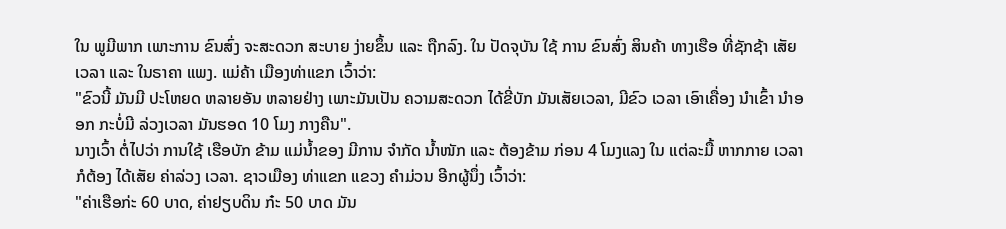ໃນ ພູມີພາກ ເພາະການ ຂົນສົ່ງ ຈະສະດວກ ສະບາຍ ງ່າຍຂຶ້ນ ແລະ ຖືກລົງ. ໃນ ປັດຈຸບັນ ໃຊ້ ການ ຂົນສົ່ງ ສິນຄ້າ ທາງເຮືອ ທີ່ຊັກຊ້າ ເສັຍເວລາ ແລະ ໃນຣາຄາ ແພງ. ແມ່ຄ້າ ເມືອງທ່າແຂກ ເວົ້າວ່າ:
"ຂົວນີ້ ມັນມີ ປະໂຫຍດ ຫລາຍອັນ ຫລາຍຢ່າງ ເພາະມັນເປັນ ຄວາມສະດວກ ໄດ້ຂີ່ບັກ ມັນເສັຍເວລາ, ມີຂົວ ເວລາ ເອົາເຄື່ອງ ນໍາເຂົ້າ ນໍາອອກ ກະບໍ່ມີ ລ່ວງເວລາ ມັນຮອດ 10 ໂມງ ກາງຄືນ".
ນາງເວົ້າ ຕໍ່ໄປວ່າ ການໃຊ້ ເຮືອບັກ ຂ້າມ ແມ່ນໍ້າຂອງ ມີການ ຈໍາກັດ ນໍ້າໜັກ ແລະ ຕ້ອງຂ້າມ ກ່ອນ 4 ໂມງແລງ ໃນ ແຕ່ລະມື້ ຫາກກາຍ ເວລາ ກໍຕ້ອງ ໄດ້ເສັຍ ຄ່າລ່ວງ ເວລາ. ຊາວເມືອງ ທ່າແຂກ ແຂວງ ຄໍາມ່ວນ ອີກຜູ້ນຶ່ງ ເວົ້າວ່າ:
"ຄ່າເຮືອກ່ະ 60 ບາດ, ຄ່າຢຽບດິນ ກ໋ະ 50 ບາດ ມັນ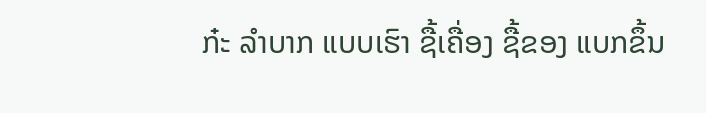ກ໋ະ ລໍາບາກ ແບບເຮົາ ຊື້ເຄື່ອງ ຊື້ຂອງ ແບກຂຶ້ນ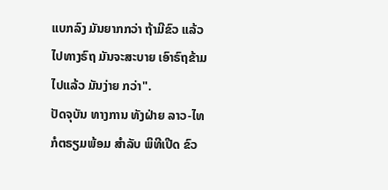ແບກລົງ ມັນຍາກກວ່າ ຖ້າມີຂົວ ແລ້ວ ໄປທາງຣົຖ ມັນຈະສະບາຍ ເອົາຣົຖຂ້າມ ໄປແລ້ວ ມັນງ່າຍ ກວ່າ".
ປັດຈຸບັນ ທາງການ ທັງຝ່າຍ ລາວ-ໄທ ກໍຕຣຽມພ້ອມ ສໍາລັບ ພິທີເປີດ ຂົວ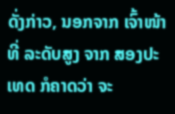ດັ່ງກ່າວ, ນອກຈາກ ເຈົ້າໜ້າທີ່ ລະດັບສູງ ຈາກ ສອງປະເທດ ກໍຄາດວ່າ ຈະ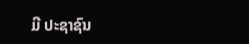ມີ ປະຊາຊົນ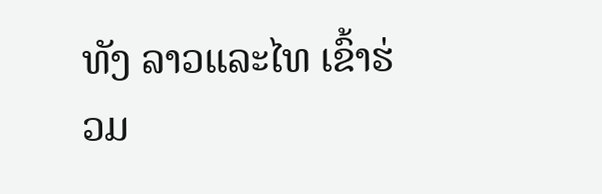ທັງ ລາວແລະໄທ ເຂົ້າຮ່ວມ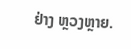ຢ່າງ ຫຼວງຫຼາຍ.